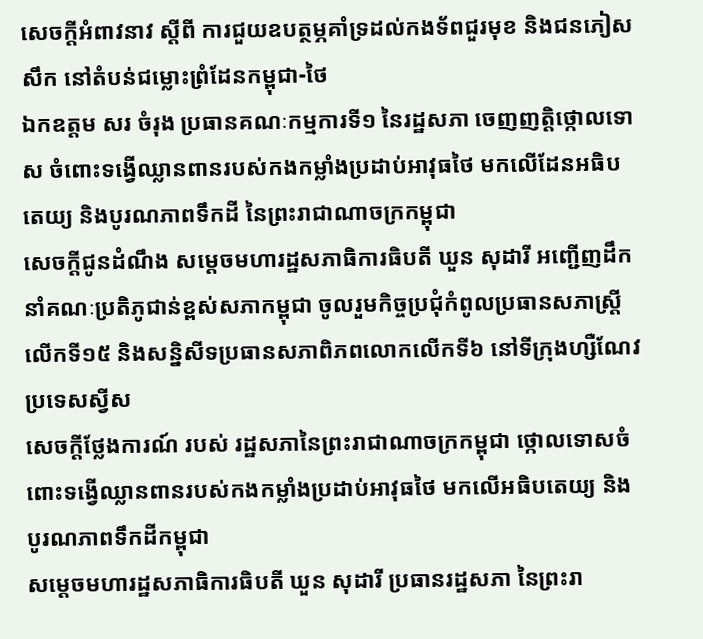សេចក្តីអំពាវនាវ ស្តីពី ការជួយឧបត្ថម្ភគាំទ្រដល់កងទ័ពជួរមុខ និងជនភៀសសឹក នៅតំបន់ជម្លោះព្រំដែនកម្ពុជា-ថៃ
ឯកឧត្តម សរ ចំរុង ប្រធានគណៈកម្មការទី១ នៃរដ្ឋសភា ចេញញត្តិថ្កោលទោស ចំពោះទង្វើឈ្លានពានរបស់កងកម្លាំងប្រដាប់អាវុធថៃ មកលើដែនអធិបតេយ្យ និងបូរណភាពទឹកដី នៃព្រះរាជាណាចក្រកម្ពុជា
សេចក្តីជូនដំណឹង សម្តេចមហារដ្ឋសភាធិការធិបតី ឃួន សុដារី អញ្ជើញដឹកនាំគណៈប្រតិភូជាន់ខ្ពស់សភាកម្ពុជា ចូលរួមកិច្ចប្រជុំកំពូលប្រធានសភាស្រ្តីលើកទី១៥ និងសន្និសីទប្រធានសភាពិភពលោកលើកទី៦ នៅទីក្រុងហ្សឺណែវ ប្រទេសស្វីស
សេចក្ដីថ្លែងការណ៍ របស់ រដ្ឋសភានៃព្រះរាជាណាចក្រកម្ពុជា ថ្កោលទោសចំពោះទង្វើឈ្លានពានរបស់កងកម្លាំងប្រដាប់អាវុធថៃ មកលើអធិបតេយ្យ និងបូរណភាពទឹកដីកម្ពុជា
សម្តេចមហារដ្ឋសភាធិការធិបតី ឃួន សុដារី ប្រធានរដ្ឋសភា នៃព្រះរា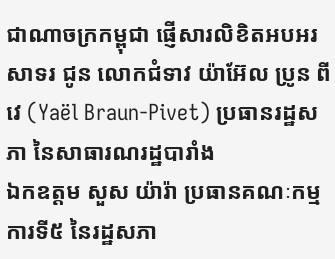ជាណាចក្រកម្ពុជា ផ្ញើសារលិខិតអបអរសាទរ ជូន លោកជំទាវ យ៉ាអ៊ែល ប្រូន ពីវេ (Yaël Braun-Pivet) ប្រធានរដ្ឋសភា នៃសាធារណរដ្ឋបារាំង
ឯកឧត្ដម សួស យ៉ារ៉ា ប្រធានគណៈកម្មការទី៥ នៃរដ្ឋសភា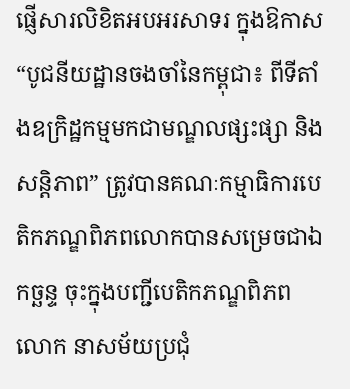ផ្ញេីសារលិខិតអបអរសាទរ ក្នុងឱកាស “បូជនីយដ្ឋានចងចាំនៃកម្ពុជា៖ ពីទីតាំងឧក្រិដ្ឋកម្មមកជាមណ្ឌលផ្សះផ្សា និងសន្តិភាព” ត្រូវបានគណៈកម្មាធិការបេតិកភណ្ឌពិភពលោកបានសម្រេចជាឯកច្ឆន្ទ ចុះក្នុងបញ្ជីបេតិកភណ្ឌពិភពលោក នាសម័យប្រជុំ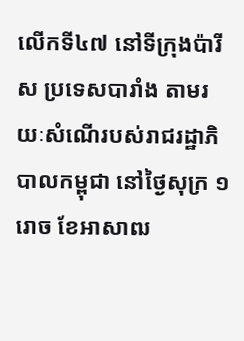លើកទី៤៧ នៅទីក្រុងប៉ារីស ប្រទេសបារាំង តាមរយៈសំណើរបស់រាជរដ្ឋាភិបាលកម្ពុជា នៅថ្ងៃសុក្រ ១រោច ខែអាសាឍ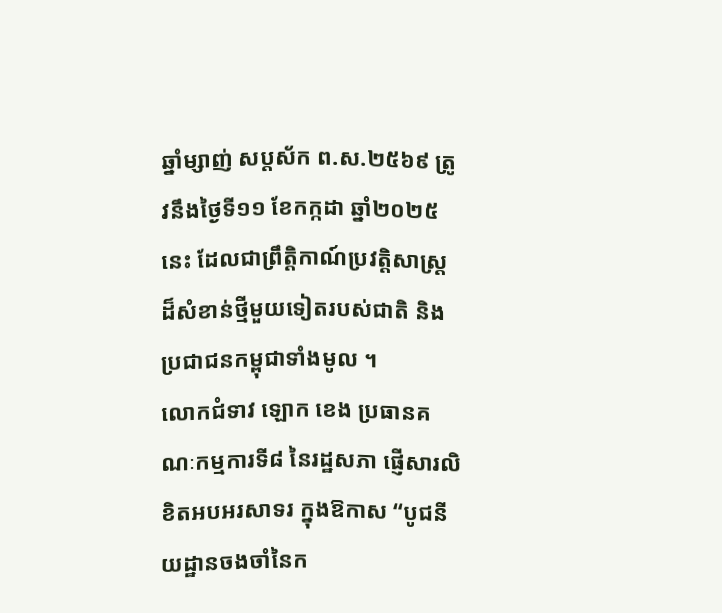ឆ្នាំម្សាញ់ សប្តស័ក ព.ស.២៥៦៩ ត្រូវនឹងថ្ងៃទី១១ ខែកក្កដា ឆ្នាំ២០២៥ នេះ ដែលជាព្រឹត្តិកាណ៍ប្រវត្តិសាស្រ្ត ដ៏សំខាន់ថ្មីមួយទៀតរបស់ជាតិ និងប្រជាជនកម្ពុជាទាំងមូល ។
លោកជំទាវ ឡោក ខេង ប្រធានគណៈកម្មការទី៨ នៃរដ្ឋសភា ផ្ញេីសារលិខិតអបអរសាទរ ក្នុងឱកាស “បូជនីយដ្ឋានចងចាំនៃក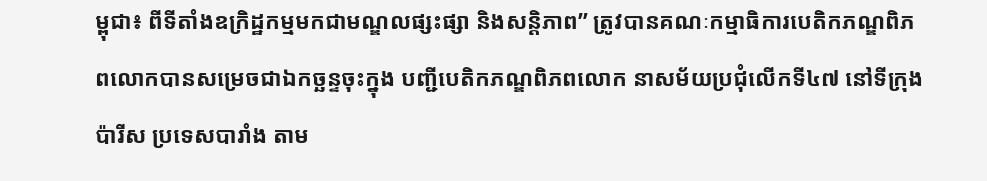ម្ពុជា៖ ពីទីតាំងឧក្រិដ្ឋកម្មមកជាមណ្ឌលផ្សះផ្សា និងសន្តិភាព” ត្រូវបានគណៈកម្មាធិការបេតិកភណ្ឌពិភពលោកបានសម្រេចជាឯកច្ឆន្ទចុះក្នុង បញ្ជីបេតិកភណ្ឌពិភពលោក នាសម័យប្រជុំលើកទី៤៧ នៅទីក្រុងប៉ារីស ប្រទេសបារាំង តាម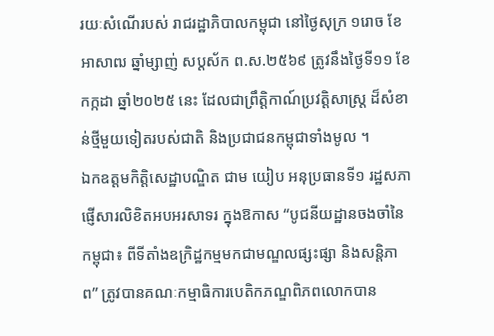រយៈសំណើរបស់ រាជរដ្ឋាភិបាលកម្ពុជា នៅថ្ងៃសុក្រ ១រោច ខែអាសាឍ ឆ្នាំម្សាញ់ សប្តស័ក ព.ស.២៥៦៩ ត្រូវនឹងថ្ងៃទី១១ ខែកក្កដា ឆ្នាំ២០២៥ នេះ ដែលជាព្រឹត្តិកាណ៍ប្រវត្តិសាស្រ្ត ដ៏សំខាន់ថ្មីមួយទៀតរបស់ជាតិ និងប្រជាជនកម្ពុជាទាំងមូល ។
ឯកឧត្ដមកិត្តិសេដ្ឋាបណ្ឌិត ជាម យៀប អនុប្រធានទី១ រដ្ឋសភា ផ្ញេីសារលិខិតអបអរសាទរ ក្នុងឱកាស “បូជនីយដ្ឋានចងចាំនៃកម្ពុជា៖ ពីទីតាំងឧក្រិដ្ឋកម្មមកជាមណ្ឌលផ្សះផ្សា និងសន្តិភាព” ត្រូវបានគណៈកម្មាធិការបេតិកភណ្ឌពិភពលោកបាន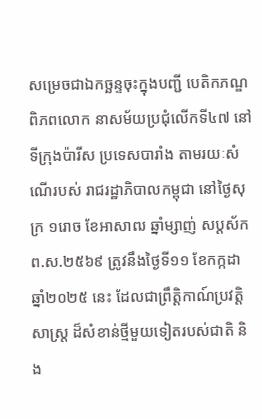សម្រេចជាឯកច្ឆន្ទចុះក្នុងបញ្ជី បេតិកភណ្ឌពិភពលោក នាសម័យប្រជុំលើកទី៤៧ នៅទីក្រុងប៉ារីស ប្រទេសបារាំង តាមរយៈសំណើរបស់ រាជរដ្ឋាភិបាលកម្ពុជា នៅថ្ងៃសុក្រ ១រោច ខែអាសាឍ ឆ្នាំម្សាញ់ សប្តស័ក ព.ស.២៥៦៩ ត្រូវនឹងថ្ងៃទី១១ ខែកក្កដា ឆ្នាំ២០២៥ នេះ ដែលជាព្រឹត្តិកាណ៍ប្រវត្តិសាស្រ្ត ដ៏សំខាន់ថ្មីមួយទៀតរបស់ជាតិ និង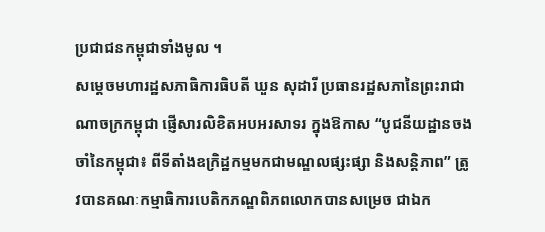ប្រជាជនកម្ពុជាទាំងមូល ។
សម្តេចមហារដ្ឋសភាធិការធិបតី ឃួន សុដារី ប្រធានរដ្ឋសភានៃព្រះរាជាណាចក្រកម្ពុជា ផ្ញេីសារលិខិតអបអរសាទរ ក្នុងឱកាស “បូជនីយដ្ឋានចងចាំនៃកម្ពុជា៖ ពីទីតាំងឧក្រិដ្ឋកម្មមកជាមណ្ឌលផ្សះផ្សា និងសន្តិភាព” ត្រូវបានគណៈកម្មាធិការបេតិកភណ្ឌពិភពលោកបានសម្រេច ជាឯក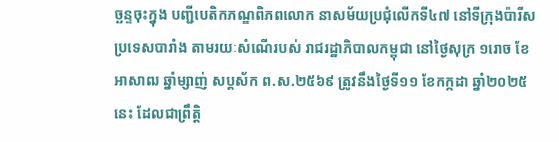ច្ឆន្ទចុះក្នុង បញ្ជីបេតិកភណ្ឌពិភពលោក នាសម័យប្រជុំលើកទី៤៧ នៅទីក្រុងប៉ារីស ប្រទេសបារាំង តាមរយៈសំណើរបស់ រាជរដ្ឋាភិបាលកម្ពុជា នៅថ្ងៃសុក្រ ១រោច ខែអាសាឍ ឆ្នាំម្សាញ់ សប្តស័ក ព.ស.២៥៦៩ ត្រូវនឹងថ្ងៃទី១១ ខែកក្កដា ឆ្នាំ២០២៥ នេះ ដែលជាព្រឹត្តិ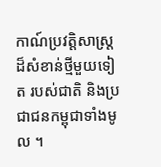កាណ៍ប្រវត្តិសាស្ត្រដ៏សំខាន់ថ្មីមួយទៀត របស់ជាតិ និងប្រជាជនកម្ពុជាទាំងមូល ។